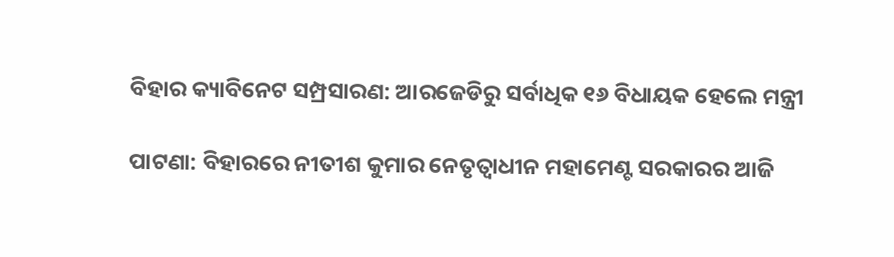ବିହାର କ୍ୟାବିନେଟ ସମ୍ପ୍ରସାରଣ: ଆରଜେଡିରୁ ସର୍ବାଧିକ ୧୬ ବିଧାୟକ ହେଲେ ମନ୍ତ୍ରୀ

ପାଟଣା: ବିହାରରେ ନୀତୀଶ କୁମାର ନେତୃତ୍ୱାଧୀନ ମହାମେଣ୍ଟ ସରକାରର ଆଜି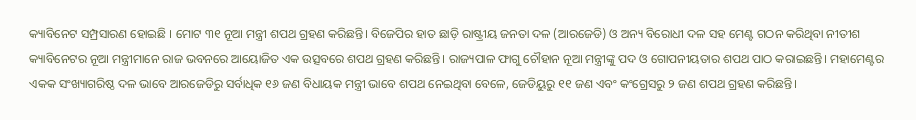କ୍ୟାବିନେଟ ସମ୍ପ୍ରସାରଣ ହୋଇଛି । ମୋଟ ୩୧ ନୂଆ ମନ୍ତ୍ରୀ ଶପଥ ଗ୍ରହଣ କରିଛନ୍ତି। ବିଜେପିର ହାତ ଛାଡ଼ି ରାଷ୍ଟ୍ରୀୟ ଜନତା ଦଳ (ଆରଜେଡି) ଓ ଅନ୍ୟ ବିରୋଧୀ ଦଳ ସହ ମେଣ୍ଟ ଗଠନ କରିଥିବା ନୀତୀଶ କ୍ୟାବିନେଟର ନୂଆ ମନ୍ତ୍ରୀମାନେ ରାଜ ଭବନରେ ଆୟୋଜିତ ଏକ ଉତ୍ସବରେ ଶପଥ ଗ୍ରହଣ କରିଛନ୍ତି। ରାଜ୍ୟପାଳ ଫାଗୁ ଚୌହାନ ନୂଆ ମନ୍ତ୍ରୀଙ୍କୁ ପଦ ଓ ଗୋପନୀୟତାର ଶପଥ ପାଠ କରାଇଛନ୍ତି। ମହାମେଣ୍ଟର ଏକକ ସଂଖ୍ୟାଗରିଷ୍ଠ ଦଳ ଭାବେ ଆରଜେଡିରୁ ସର୍ବାଧିକ ୧୬ ଜଣ ବିଧାୟକ ମନ୍ତ୍ରୀ ଭାବେ ଶପଥ ନେଇଥିବା ବେଳେ, ଜେଡିୟୁରୁ ୧୧ ଜଣ ଏବଂ କଂଗ୍ରେସରୁ ୨ ଜଣ ଶପଥ ଗ୍ରହଣ କରିଛନ୍ତି।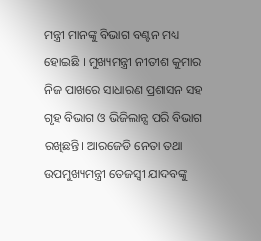ମନ୍ତ୍ରୀ ମାନଙ୍କୁ ବିଭାଗ ବଣ୍ଟନ ମଧ୍ୟ ହୋଇଛି । ମୁଖ୍ୟମନ୍ତ୍ରୀ ନୀତୀଶ କୁମାର ନିଜ ପାଖରେ ସାଧାରଣ ପ୍ରଶାସନ ସହ ଗୃହ ବିଭାଗ ଓ ଭିଜିଲାନ୍ସ ପରି ବିଭାଗ ରଖିଛନ୍ତି। ଆରଜେଡି ନେତା ତଥା ଉପମୁଖ୍ୟମନ୍ତ୍ରୀ ତେଜସ୍ଵୀ ଯାଦବଙ୍କୁ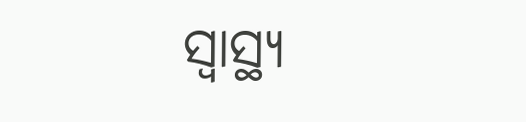ସ୍ବାସ୍ଥ୍ୟ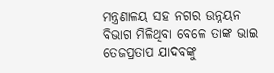ମନ୍ତ୍ରଣାଳୟ ସହ ନଗର ଉନ୍ନୟନ ବିଭାଗ ମିଳିଥିବା ବେଳେ ତାଙ୍କ ଭାଇ ତେଜପ୍ରତାପ ଯାଦବଙ୍କୁ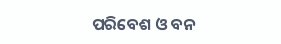ପରିବେଶ ଓ ବନ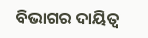ବିଭାଗର ଦାୟିତ୍ବ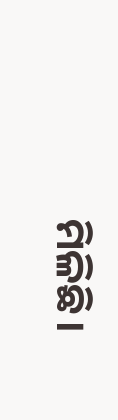ମିଳିଛି।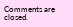Comments are closed.